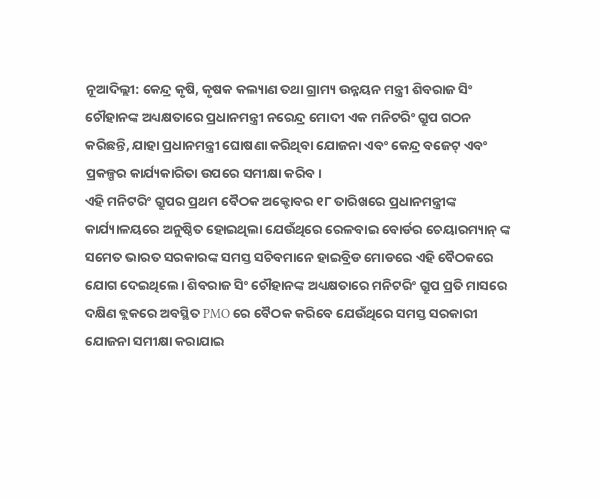ନୂଆଦିଲ୍ଲୀ: କେନ୍ଦ୍ର କୃଷି, କୃଷକ କଲ୍ୟାଣ ତଥା ଗ୍ରାମ୍ୟ ଉନ୍ନୟନ ମନ୍ତ୍ରୀ ଶିବରାଜ ସିଂ ଚୌହାନଙ୍କ ଅଧ୍ୟକ୍ଷତାରେ ପ୍ରଧାନମନ୍ତ୍ରୀ ନରେନ୍ଦ୍ର ମୋଦୀ ଏକ ମନିଟରିଂ ଗ୍ରୁପ ଗଠନ କରିଛନ୍ତି, ଯାହା ପ୍ରଧାନମନ୍ତ୍ରୀ ଘୋଷଣା କରିଥିବା ଯୋଜନା ଏବଂ କେନ୍ଦ୍ର ବଜେଟ୍ ଏବଂ ପ୍ରକଳ୍ପର କାର୍ଯ୍ୟକାରିତା ଉପରେ ସମୀକ୍ଷା କରିବ।
ଏହି ମନିଟରିଂ ଗ୍ରୁପର ପ୍ରଥମ ବୈଠକ ଅକ୍ଟୋବର ୧୮ ତାରିଖରେ ପ୍ରଧାନମନ୍ତ୍ରୀଙ୍କ କାର୍ଯ୍ୟାଳୟରେ ଅନୁଷ୍ଠିତ ହୋଇଥିଲା ଯେଉଁଥିରେ ରେଳବାଇ ବୋର୍ଡର ଚେୟାରମ୍ୟାନ୍ ଙ୍କ ସମେତ ଭାରତ ସରକାରଙ୍କ ସମସ୍ତ ସଚିବମାନେ ହାଇବ୍ରିଡ ମୋଡରେ ଏହି ବୈଠକରେ ଯୋଗ ଦେଇଥିଲେ। ଶିବରାଜ ସିଂ ଚୌହାନଙ୍କ ଅଧ୍ୟକ୍ଷତାରେ ମନିଟରିଂ ଗ୍ରୁପ ପ୍ରତି ମାସରେ ଦକ୍ଷିଣ ବ୍ଲକରେ ଅବସ୍ଥିତ PMO ରେ ବୈଠକ କରିବେ ଯେଉଁଥିରେ ସମସ୍ତ ସରକାରୀ ଯୋଜନା ସମୀକ୍ଷା କରାଯାଇ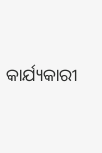କାର୍ଯ୍ୟକାରୀ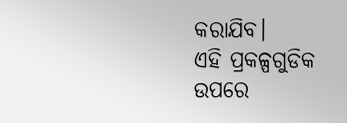କରାଯିବ।
ଏହି ପ୍ରକଳ୍ପଗୁଡିକ ଉପରେ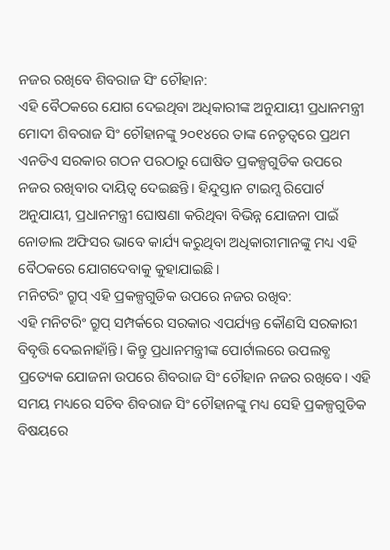ନଜର ରଖିବେ ଶିବରାଜ ସିଂ ଚୌହାନ:
ଏହି ବୈଠକରେ ଯୋଗ ଦେଇଥିବା ଅଧିକାରୀଙ୍କ ଅନୁଯାୟୀ ପ୍ରଧାନମନ୍ତ୍ରୀ ମୋଦୀ ଶିବରାଜ ସିଂ ଚୌହାନଙ୍କୁ ୨୦୧୪ରେ ତାଙ୍କ ନେତୃତ୍ୱରେ ପ୍ରଥମ ଏନଡିଏ ସରକାର ଗଠନ ପରଠାରୁ ଘୋଷିତ ପ୍ରକଳ୍ପଗୁଡିକ ଉପରେ ନଜର ରଖିବାର ଦାୟିତ୍ଵ ଦେଇଛନ୍ତି। ହିନ୍ଦୁସ୍ତାନ ଟାଇମ୍ସ ରିପୋର୍ଟ ଅନୁଯାୟୀ, ପ୍ରଧାନମନ୍ତ୍ରୀ ଘୋଷଣା କରିଥିବା ବିଭିନ୍ନ ଯୋଜନା ପାଇଁ ନୋଡାଲ ଅଫିସର ଭାବେ କାର୍ଯ୍ୟ କରୁଥିବା ଅଧିକାରୀମାନଙ୍କୁ ମଧ୍ୟ ଏହି ବୈଠକରେ ଯୋଗଦେବାକୁ କୁହାଯାଇଛି।
ମନିଟରିଂ ଗ୍ରୁପ୍ ଏହି ପ୍ରକଳ୍ପଗୁଡିକ ଉପରେ ନଜର ରଖିବ:
ଏହି ମନିଟରିଂ ଗ୍ରୁପ୍ ସମ୍ପର୍କରେ ସରକାର ଏପର୍ଯ୍ୟନ୍ତ କୌଣସି ସରକାରୀ ବିବୃତ୍ତି ଦେଇନାହାଁନ୍ତି। କିନ୍ତୁ ପ୍ରଧାନମନ୍ତ୍ରୀଙ୍କ ପୋର୍ଟାଲରେ ଉପଲବ୍ଧ ପ୍ରତ୍ୟେକ ଯୋଜନା ଉପରେ ଶିବରାଜ ସିଂ ଚୌହାନ ନଜର ରଖିବେ। ଏହି ସମୟ ମଧ୍ୟରେ ସଚିବ ଶିବରାଜ ସିଂ ଚୌହାନଙ୍କୁ ମଧ୍ୟ ସେହି ପ୍ରକଳ୍ପଗୁଡିକ ବିଷୟରେ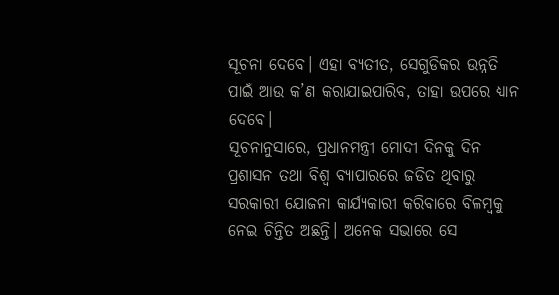ସୂଚନା ଦେବେ। ଏହା ବ୍ୟତୀତ, ସେଗୁଡିକର ଉନ୍ନତି ପାଇଁ ଆଉ କ’ଣ କରାଯାଇପାରିବ, ତାହା ଉପରେ ଧ୍ୟାନ ଦେବେ।
ସୂଚନାନୁସାରେ, ପ୍ରଧାନମନ୍ତ୍ରୀ ମୋଦୀ ଦିନକୁ ଦିନ ପ୍ରଶାସନ ତଥା ବିଶ୍ୱ ବ୍ୟାପାରରେ ଜଡିତ ଥିବାରୁ ସରକାରୀ ଯୋଜନା କାର୍ଯ୍ୟକାରୀ କରିବାରେ ବିଳମ୍ବକୁ ନେଇ ଚିନ୍ତିତ ଅଛନ୍ତି। ଅନେକ ସଭାରେ ସେ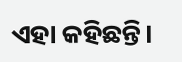ଏହା କହିଛନ୍ତି।